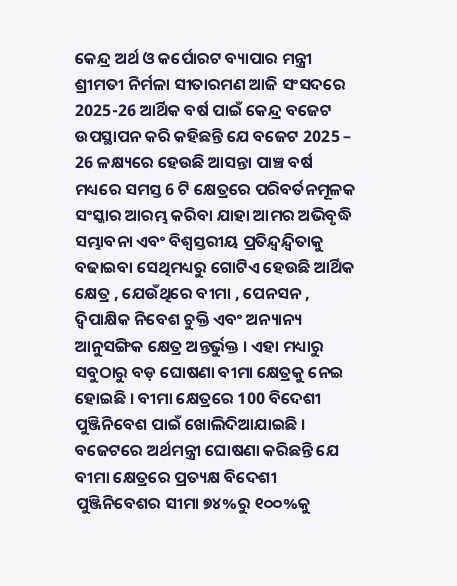କେନ୍ଦ୍ର ଅର୍ଥ ଓ କର୍ପୋରଟ ବ୍ୟାପାର ମନ୍ତ୍ରୀ ଶ୍ରୀମତୀ ନିର୍ମଳା ସୀତାରମଣ ଆଜି ସଂସଦରେ 2025-26 ଆର୍ଥିକ ବର୍ଷ ପାଇଁ କେନ୍ଦ୍ର ବଜେଟ ଉପସ୍ଥାପନ କରି କହିଛନ୍ତି ଯେ ବଜେଟ 2025 – 26 ଳକ୍ଷ୍ୟରେ ହେଉଛି ଆସନ୍ତା ପାଞ୍ଚ ବର୍ଷ ମଧ୍ୟରେ ସମସ୍ତ 6 ଟି କ୍ଷେତ୍ରରେ ପରିବର୍ତନମୂଳକ ସଂସ୍କାର ଆରମ୍ଭ କରିବା ଯାହା ଆମର ଅଭିବୃଦ୍ଧି ସମ୍ଭାବନା ଏବଂ ବିଶ୍ବସ୍ତରୀୟ ପ୍ରତିନ୍ଦ୍ବନ୍ଦ୍ବିତାକୁ ବଢାଇବା ସେଥିମଧ୍ୟରୁ ଗୋଟିଏ ହେଉଛି ଆର୍ଥିକ କ୍ଷେତ୍ର , ଯେଉଁଥିରେ ବୀମା , ପେନସନ , ଦ୍ବିପାକ୍ଷିକ ନିବେଶ ଚୁକ୍ତି ଏବଂ ଅନ୍ୟାନ୍ୟ ଆନୁସଙ୍ଗିକ କ୍ଷେତ୍ର ଅନ୍ତର୍ଭୁକ୍ତ । ଏହା ମଧ୍ୟାରୁ ସବୁଠାରୁ ବଡ଼ ଘୋଷଣା ବୀମା କ୍ଷେତ୍ରକୁ ନେଇ ହୋଇଛି । ବୀମା କ୍ଷେତ୍ରରେ 100 ବିଦେଶୀ ପୁଞ୍ଜିନିବେଶ ପାଇଁ ଖୋଲିଦିଆଯାଇଛି ।
ବଜେଟରେ ଅର୍ଥମନ୍ତ୍ରୀ ଘୋଷଣା କରିଛନ୍ତି ଯେ ବୀମା କ୍ଷେତ୍ରରେ ପ୍ରତ୍ୟକ୍ଷ ବିଦେଶୀ ପୁଞ୍ଜିନିବେଶର ସୀମା ୭୪%ରୁ ୧୦୦%କୁ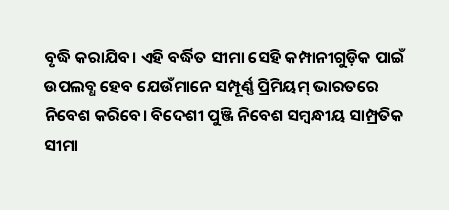ବୃଦ୍ଧି କରାଯିବ। ଏହି ବର୍ଦ୍ଧିତ ସୀମା ସେହି କମ୍ପାନୀଗୁଡ଼ିକ ପାଇଁ ଉପଲବ୍ଧ ହେବ ଯେଉଁମାନେ ସମ୍ପୂର୍ଣ୍ଣ ପ୍ରିମିୟମ୍ ଭାରତରେ ନିବେଶ କରିବେ। ବିଦେଶୀ ପୁଞ୍ଜି ନିବେଶ ସମ୍ବନ୍ଧୀୟ ସାମ୍ପ୍ରତିକ ସୀମା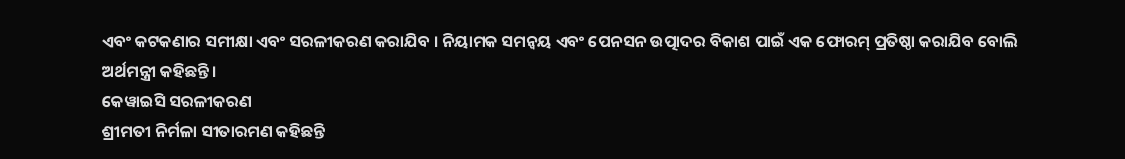ଏବଂ କଟକଣାର ସମୀକ୍ଷା ଏବଂ ସରଳୀକରଣ କରାଯିବ । ନିୟାମକ ସମନ୍ୱୟ ଏବଂ ପେନସନ ଉତ୍ପାଦର ବିକାଶ ପାଇଁ ଏକ ଫୋରମ୍ ପ୍ରତିଷ୍ଠା କରାଯିବ ବୋଲି ଅର୍ଥମନ୍ତ୍ରୀ କହିଛନ୍ତି।
କେୱାଇସି ସରଳୀକରଣ
ଶ୍ରୀମତୀ ନିର୍ମଳା ସୀତାରମଣ କହିଛନ୍ତି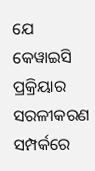ଯେ କେୱାଇସି ପ୍ରକ୍ରିୟାର ସରଳୀକରଣ ସମ୍ପର୍କରେ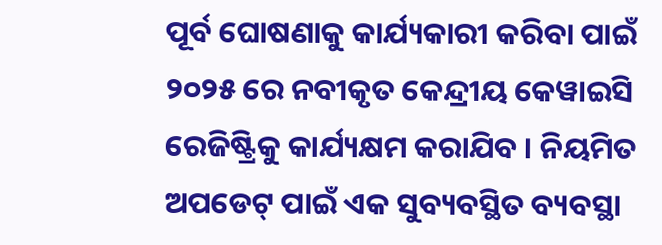ପୂର୍ବ ଘୋଷଣାକୁ କାର୍ଯ୍ୟକାରୀ କରିବା ପାଇଁ ୨୦୨୫ ରେ ନବୀକୃତ କେନ୍ଦ୍ରୀୟ କେୱାଇସି ରେଜିଷ୍ଟ୍ରିକୁ କାର୍ଯ୍ୟକ୍ଷମ କରାଯିବ । ନିୟମିତ ଅପଡେଟ୍ ପାଇଁ ଏକ ସୁବ୍ୟବସ୍ଥିତ ବ୍ୟବସ୍ଥା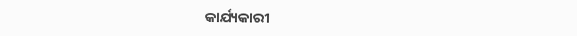କାର୍ଯ୍ୟକାରୀ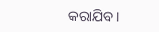କରାଯିବ।